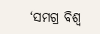‘ସମଗ୍ର ବିଶ୍ୱ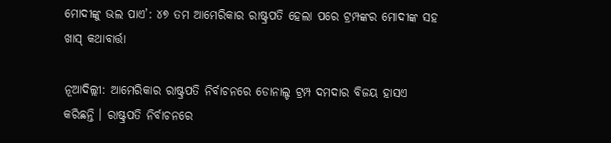ମୋଦୀଙ୍କୁ ଭଲ ପାଏ’: ୪୭ ତମ ଆମେରିକାର ରାଷ୍ଟ୍ରପତି ହେଲା ପରେ ଟ୍ରମ୍ପଙ୍କର ମୋଦୀଙ୍କ ସହ ଖାସ୍ କଥାବାର୍ତ୍ତା

ନୂଆଦିଲ୍ଲୀ: ଆମେରିକାର ରାଷ୍ଟ୍ରପତି ନିର୍ବାଚନରେ ଡୋନାଲ୍ଡ ଟ୍ରମ୍ପ ଦମଦାର ବିଜୟ ହାସଏ କରିଛନ୍ତି । ରାଷ୍ଟ୍ରପତି ନିର୍ବାଚନରେ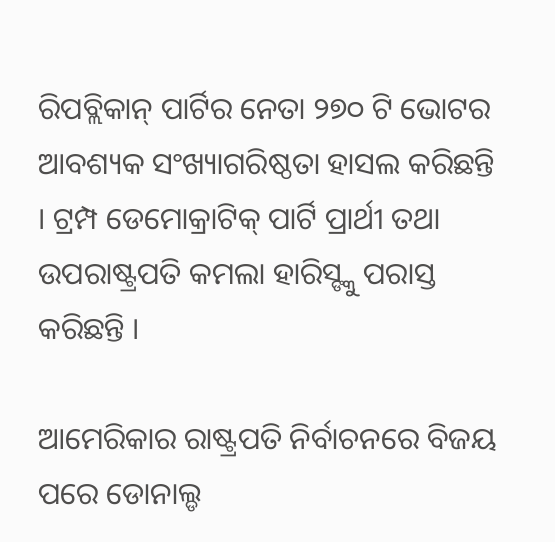ରିପବ୍ଲିକାନ୍ ପାର୍ଟିର ନେତା ୨୭୦ ଟି ଭୋଟର ଆବଶ୍ୟକ ସଂଖ୍ୟାଗରିଷ୍ଠତା ହାସଲ କରିଛନ୍ତି । ଟ୍ରମ୍ପ ଡେମୋକ୍ରାଟିକ୍ ପାର୍ଟି ପ୍ରାର୍ଥୀ ତଥା ଉପରାଷ୍ଟ୍ରପତି କମଲା ହାରିସ୍ଙ୍କୁ ପରାସ୍ତ କରିଛନ୍ତି ।

ଆମେରିକାର ରାଷ୍ଟ୍ରପତି ନିର୍ବାଚନରେ ବିଜୟ ପରେ ଡୋନାଲ୍ଡ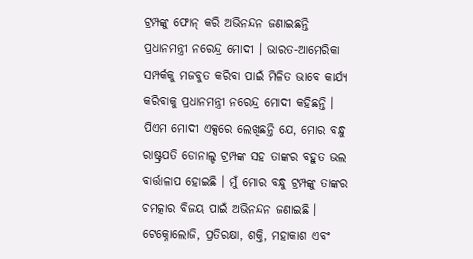ଟ୍ରମ୍ପଙ୍କୁ ଫୋନ୍ କରି ଅଭିନନ୍ଦନ ଜଣାଇଛନ୍ତି ପ୍ରଧାନମନ୍ତ୍ରୀ ନରେନ୍ଦ୍ର ମୋଦୀ । ଭାରତ-ଆମେରିକା ସମ୍ପର୍କକୁ ମଜବୁତ କରିବା ପାଇଁ ମିଳିତ ଭାବେ କାର୍ଯ୍ୟ କରିବାକୁ ପ୍ରଧାନମନ୍ତ୍ରୀ ନରେନ୍ଦ୍ର ମୋଦୀ କହିଛନ୍ତି । ପିଏମ ମୋଦୀ ଏକ୍ସରେ ଲେଖିଛନ୍ତି ଯେ, ମୋର ବନ୍ଧୁ ରାଷ୍ଟ୍ରପତି ଡୋନାଲ୍ଡ ଟ୍ରମ୍ପଙ୍କ ସହ ତାଙ୍କର ବହୁତ ଭଲ ବାର୍ତ୍ତାଳାପ ହୋଇଛି । ମୁଁ ମୋର ବନ୍ଧୁ ଟ୍ରମ୍ପଙ୍କୁ ତାଙ୍କର ଚମତ୍କାର ବିଜୟ ପାଇଁ ଅଭିନନ୍ଦନ ଜଣାଇଛି । ଟେକ୍ନୋଲୋଜି, ପ୍ରତିରକ୍ଷା, ଶକ୍ତି, ମହାକାଶ ଏବଂ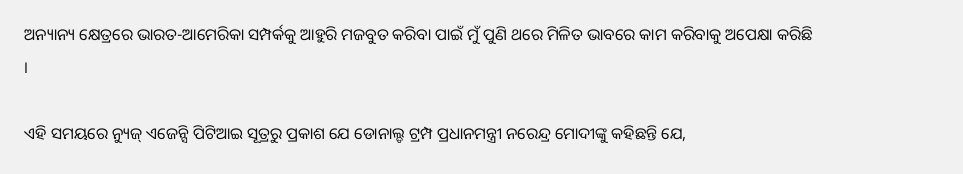ଅନ୍ୟାନ୍ୟ କ୍ଷେତ୍ରରେ ଭାରତ-ଆମେରିକା ସମ୍ପର୍କକୁ ଆହୁରି ମଜବୁତ କରିବା ପାଇଁ ମୁଁ ପୁଣି ଥରେ ମିଳିତ ଭାବରେ କାମ କରିବାକୁ ଅପେକ୍ଷା କରିଛି ।

ଏହି ସମୟରେ ନ୍ୟୁଜ୍ ଏଜେନ୍ସି ପିଟିଆଇ ସୂତ୍ରରୁ ପ୍ରକାଶ ଯେ ଡୋନାଲ୍ଡ ଟ୍ରମ୍ପ ପ୍ରଧାନମନ୍ତ୍ରୀ ନରେନ୍ଦ୍ର ମୋଦୀଙ୍କୁ କହିଛନ୍ତି ଯେ,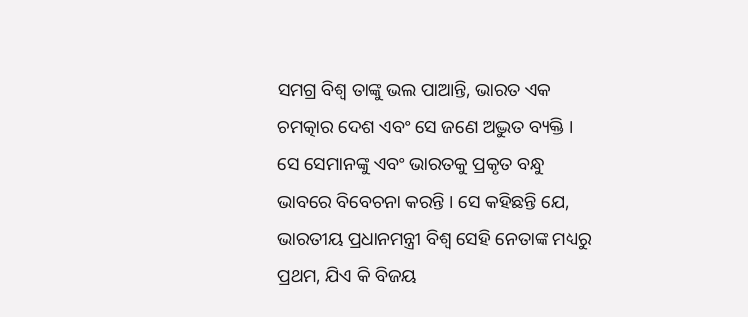ସମଗ୍ର ବିଶ୍ୱ ତାଙ୍କୁ ଭଲ ପାଆନ୍ତି, ଭାରତ ଏକ ଚମତ୍କାର ଦେଶ ଏବଂ ସେ ଜଣେ ଅଦ୍ଭୁତ ବ୍ୟକ୍ତି । ସେ ସେମାନଙ୍କୁ ଏବଂ ଭାରତକୁ ପ୍ରକୃତ ବନ୍ଧୁ ଭାବରେ ବିବେଚନା କରନ୍ତି । ସେ କହିଛନ୍ତି ଯେ, ଭାରତୀୟ ପ୍ରଧାନମନ୍ତ୍ରୀ ବିଶ୍ୱ ସେହି ନେତାଙ୍କ ମଧ୍ୟରୁ ପ୍ରଥମ, ଯିଏ କି ବିଜୟ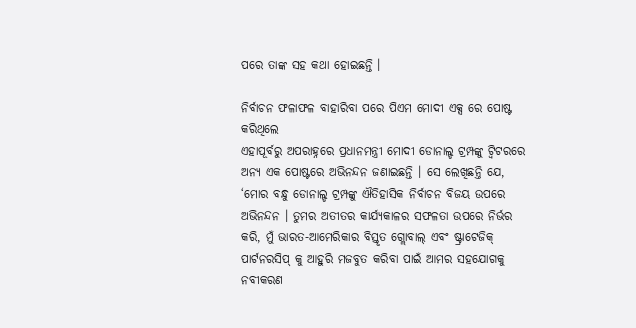ପରେ ତାଙ୍କ ସହ କଥା ହୋଇଛନ୍ତି ।

ନିର୍ବାଚନ ଫଳାଫଳ ବାହାରିବା ପରେ ପିଏମ ମୋଦୀ ଏକ୍ସ ରେ ପୋଷ୍ଟ କରିଥିଲେ
ଏହାପୂର୍ବରୁ ଅପରାହ୍ନରେ ପ୍ରଧାନମନ୍ତ୍ରୀ ମୋଦୀ ଡୋନାଲ୍ଡ ଟ୍ରମ୍ପଙ୍କୁ ଟ୍ୱିଟରରେ ଅନ୍ୟ ଏକ ପୋଷ୍ଟରେ ଅଭିନନ୍ଦନ ଜଣାଇଛନ୍ତି । ସେ ଲେଖିଛନ୍ତି ଯେ, ‘ମୋର ବନ୍ଧୁ ଡୋନାଲ୍ଡ ଟ୍ରମ୍ପଙ୍କୁ ଐତିହାସିକ ନିର୍ବାଚନ ବିଜୟ ଉପରେ ଅଭିନନ୍ଦନ । ତୁମର ଅତୀତର କାର୍ଯ୍ୟକାଳର ସଫଳତା ଉପରେ ନିର୍ଭର କରି, ମୁଁ ଭାରତ-ଆମେରିକାର ବିସ୍ତୃତ ଗ୍ଲୋବାଲ୍ ଏବଂ ଷ୍ଟ୍ରାଟେଜିକ୍ ପାର୍ଟନରସିପ୍ କୁ ଆହୁରି ମଜବୁତ କରିବା ପାଇଁ ଆମର ସହଯୋଗକୁ ନବୀକରଣ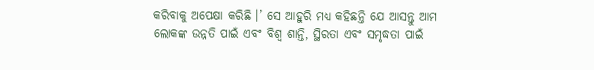କରିବାକୁ ଅପେକ୍ଷା କରିଛି ।’ ସେ ଆହୁରି ମଧ୍ୟ କହିଛନ୍ତି ଯେ ଆସନ୍ତୁ ଆମ ଲୋକଙ୍କ ଉନ୍ନତି ପାଇଁ ଏବଂ ବିଶ୍ୱ ଶାନ୍ତି, ସ୍ଥିରତା ଏବଂ ସମୃଦ୍ଧତା ପାଇଁ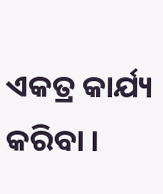ଏକତ୍ର କାର୍ଯ୍ୟ କରିବା ।